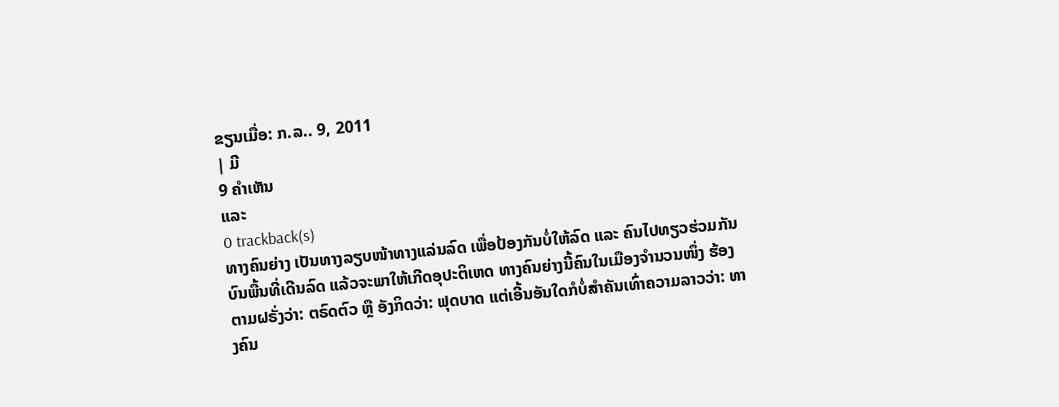ຂຽນເມື່ອ: ກ.ລ.. 9, 2011
| ມີ
9 ຄຳເຫັນ
ແລະ
0 trackback(s)
ທາງຄົນຍ່າງ ເປັນທາງລຽບໜ້າທາງແລ່ນລົດ ເພື່ອປ້ອງກັນບໍ່ໃຫ້ລົດ ແລະ ຄົນໄປທຽວຮ່ວມກັນບົນພື້ນທີ່ເດີນລົດ ແລ້ວຈະພາໃຫ້ເກີດອຸປະຕິເຫດ ທາງຄົນຍ່າງນີ້ຄົນໃນເມືອງຈຳນວນໜຶ່ງ ຮ້ອງຕາມຝຣັ່ງວ່າ: ຕຣົດຕົວ ຫຼື ອັງກິດວ່າ: ຟຸດບາດ ແຕ່ເອີ້ນອັນໃດກໍບໍ່ສຳຄັນເທົ່າຄວາມລາວວ່າ: ທາງຄົນ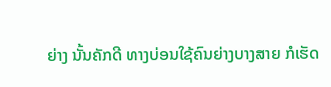ຍ່າງ ນັ້ນຄັກດີ ທາງບ່ອນໃຊ້ຄົນຍ່າງບາງສາຍ ກໍເຮັດ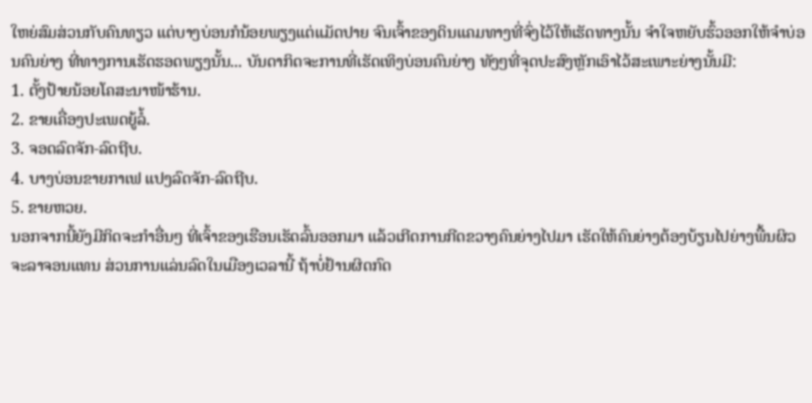ໃຫຍ່ສົມສ່ວນກັບຄົນທຽວ ແຕ່ບາງບ່ອນກໍນ້ອຍພຽງແຕ່ແມັດປາຍ ຈົນເຈົ້າຂອງດິນແຄມທາງທີ່ຈົ່ງໄວ້ໃຫ້ເຮັດທາງນັ້ນ ຈຳໃຈຫຍັບຮົ້ວອອກໃຫ້ຈຳບ່ອນຄົນຍ່າງ ທີ່ທາງການເຮັດຮອດພຽງນັ້ນ... ບັນດາກິດຈະການທີ່ເຮັດເທິງບ່ອນຄົນຍ່າງ ທັງໆທີ່ຈຸດປະສົງຫຼັກເອົາໄວ້ສະເພາະຍ່າງນັ້ນມີ:
1. ຕັ້ງປ້າຍນ້ອຍໂຄສະນາໜ້າຮ້ານ.
2. ຂາຍເຄື່ອງປະເພດຍູ້ລໍ້.
3. ຈອດລົດຈັກ-ລົດຖີບ.
4. ບາງບ່ອນຂາຍກາເຟ ແປງລົດຈັກ-ລົດຖີບ.
5. ຂາຍຫວຍ.
ນອກຈາກນີ້ຍັງມີກິດຈະກຳອື່ນໆ ທີ່ເຈົ້າຂອງເຮືອນເຮັດລົ້ນອອກມາ ແລ້ວເກີດການກີດຂວາງຄົນຍ່າງໄປມາ ເຮັດໃຫ້ຄົນຍ່າງຕ້ອງບ້ຽນໄປຍ່າງພື້ນຜິວຈະລາຈອນແທນ ສ່ວນການແລ່ນລົດໃນເມືອງເວລານີ້ ຖ້າບໍ່ຢ້ານຜິດກົດ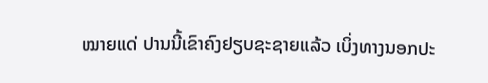ໝາຍແດ່ ປານນີ້ເຂົາຄົງຢຽບຊະຊາຍແລ້ວ ເບິ່ງທາງນອກປະ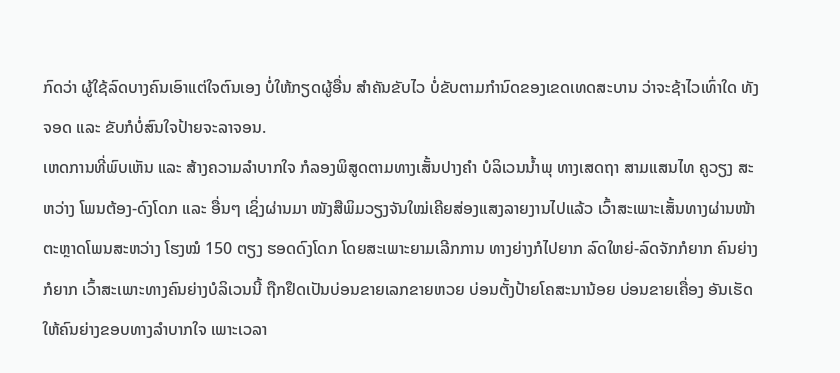ກົດວ່າ ຜູ້ໃຊ້ລົດບາງຄົນເອົາແຕ່ໃຈຕົນເອງ ບໍ່ໃຫ້ກຽດຜູ້ອື່ນ ສຳຄັນຂັບໄວ ບໍ່ຂັບຕາມກຳນົດຂອງເຂດເທດສະບານ ວ່າຈະຊ້າໄວເທົ່າໃດ ທັງຈອດ ແລະ ຂັບກໍບໍ່ສົນໃຈປ້າຍຈະລາຈອນ.
ເຫດການທີ່ພົບເຫັນ ແລະ ສ້າງຄວາມລຳບາກໃຈ ກໍລອງພິສູດຕາມທາງເສັ້ນປາງຄຳ ບໍລິເວນນ້ຳພຸ ທາງເສດຖາ ສາມແສນໄທ ຄູວຽງ ສະຫວ່າງ ໂພນຕ້ອງ-ດົງໂດກ ແລະ ອື່ນໆ ເຊິ່ງຜ່ານມາ ໜັງສືພິມວຽງຈັນໃໝ່ເຄີຍສ່ອງແສງລາຍງານໄປແລ້ວ ເວົ້າສະເພາະເສັ້ນທາງຜ່ານໜ້າຕະຫຼາດໂພນສະຫວ່າງ ໂຮງໝໍ 150 ຕຽງ ຮອດດົງໂດກ ໂດຍສະເພາະຍາມເລີກການ ທາງຍ່າງກໍໄປຍາກ ລົດໃຫຍ່-ລົດຈັກກໍຍາກ ຄົນຍ່າງກໍຍາກ ເວົ້າສະເພາະທາງຄົນຍ່າງບໍລິເວນນີ້ ຖືກຢຶດເປັນບ່ອນຂາຍເລກຂາຍຫວຍ ບ່ອນຕັ້ງປ້າຍໂຄສະນານ້ອຍ ບ່ອນຂາຍເຄື່ອງ ອັນເຮັດໃຫ້ຄົນຍ່າງຂອບທາງລຳບາກໃຈ ເພາະເວລາ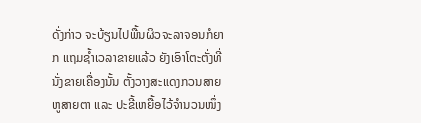ດັ່ງກ່າວ ຈະບ້ຽນໄປພື້ນຜິວຈະລາຈອນກໍຍາກ ແຖມຊ້ຳເວລາຂາຍແລ້ວ ຍັງເອົາໂຕະຕັ່ງທີ່ນັ່ງຂາຍເຄື່ອງນັ້ນ ຕັ້ງວາງສະແດງກວນສາຍຫູສາຍຕາ ແລະ ປະຂີ້ເຫຍື້ອໄວ້ຈຳນວນໜຶ່ງ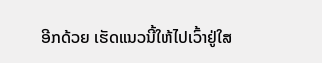ອີກດ້ວຍ ເຮັດແນວນີ້ໃຫ້ໄປເວົ້າຢູ່ໃສ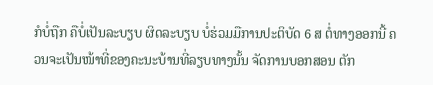ກໍບໍ່ຖືກ ຄືບໍ່ເປັນລະບຽບ ຜິດລະບຽບ ບໍ່ຮ່ວມມືການປະຕິບັດ 6 ສ ຕໍ່ທາງອອກນີ້ ຄວນຈະເປັນໜ້າທີ່ຂອງຄະນະບ້ານທີ່ລຽບທາງນັ້ນ ຈັດການບອກສອນ ຕັກ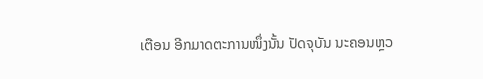ເຕືອນ ອີກມາດຕະການໜຶ່ງນັ້ນ ປັດຈຸບັນ ນະຄອນຫຼວ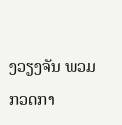ງວຽງຈັນ ພວມກວດກາ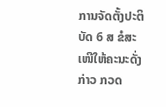ການຈັດຕັ້ງປະຕິບັດ 6 ສ ຂໍສະເໜີໃຫ້ຄະນະດັ່ງກ່າວ ກວດ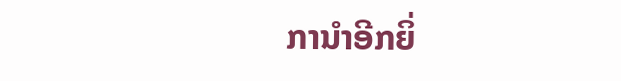ການຳອີກຍິ່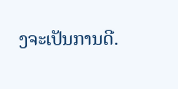ງຈະເປັນການດີ.